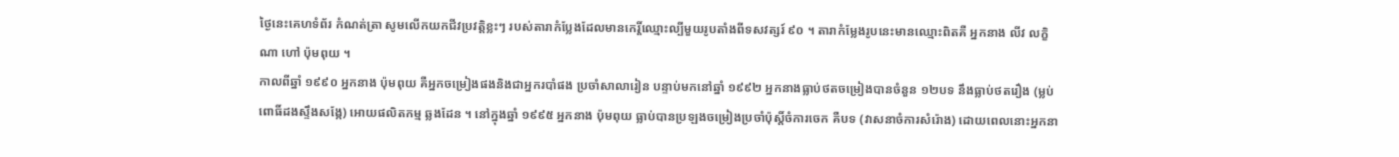ថ្ងៃនេះគេហទំព័រ កំណត់ត្រា សូមលើកយកជីវប្រវត្តិខ្លះៗ របស់តារាកំប្លែងដែលមានកេរ្តិ៍ឈ្មោះល្បីមួយរូបតាំងពីទសវត្សរ៍ ៩០ ។ តារាកំម្លែងរូបនេះមានឈ្មោះពិតគឺ អ្នកនាង លីវ លក្ខិណា ហៅ ប៉ុមពុយ ។
កាលពីឆ្នាំ ១៩៩០ អ្នកនាង ប៉ុមពុយ គឺអ្នកចម្រៀងផងនិងជាអ្នករបាំផង ប្រចាំសាលារៀន បន្ទាប់មកនៅឆ្នាំ ១៩៩២ អ្នកនាងធ្លាប់ថតចម្រៀងបានចំនួន ១២បទ នឹងធ្លាប់ថតរឿង (ម្លប់ពោធិ៍ដងស្ទឹងសង្កែ) អោយផលិតកម្ម ឆ្លងដែន ។ នៅក្នុងឆ្នាំ ១៩៩៥ អ្នកនាង ប៉ុមពុយ ធ្លាប់បានប្រឡងចម្រៀងប្រចាំប៉ុស្តិ៍ចំការចេក គឺបទ (វាសនាចំការសំរ៉ោង) ដោយពេលនោះអ្នកនា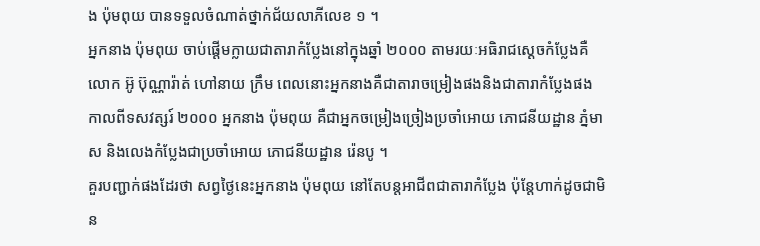ង ប៉ុមពុយ បានទទួលចំណាត់ថ្នាក់ជ័យលាភីលេខ ១ ។
អ្នកនាង ប៉ុមពុយ ចាប់ផ្ដើមក្លាយជាតារាកំប្លែងនៅក្នុងឆ្នាំ ២០០០ តាមរយៈអធិរាជស្តេចកំប្លែងគឺលោក អ៊ូ ប៊ុណ្ណារ៉ាត់ ហៅនាយ ក្រឹម ពេលនោះអ្នកនាងគឺជាតារាចម្រៀងផងនិងជាតារាកំប្លែងផង កាលពីទសវត្សរ៍ ២០០០ អ្នកនាង ប៉ុមពុយ គឺជាអ្នកចម្រៀងច្រៀងប្រចាំអោយ ភោជនីយដ្ឋាន ភ្នំមាស និងលេងកំប្លែងជាប្រចាំអោយ ភោជនីយដ្ឋាន រ៉េនបូ ។
គួរបញ្ជាក់ផងដែរថា សព្វថ្ងៃនេះអ្នកនាង ប៉ុមពុយ នៅតែបន្តអាជីពជាតារាកំប្លែង ប៉ុន្តែហាក់ដូចជាមិន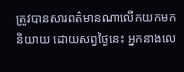ត្រូវបានសារពត៌មានណាលើកយកមកនិយាយ ដោយសព្វថ្ងៃនេះ អ្នកនាងលេ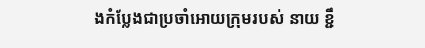ងកំប្លែងជាប្រចាំអោយក្រុមរបស់ នាយ ខ្ជឹ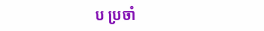ប ប្រចាំ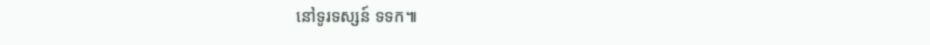នៅទូរទស្សន៍ ទទក៕